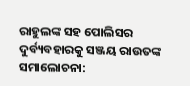ରାହୁଲଙ୍କ ସହ ପୋଲିସର ଦୁର୍ବ୍ୟବହାରକୁ ସଞ୍ଜୟ ରାଉତଙ୍କ ସମାଲୋଚନା: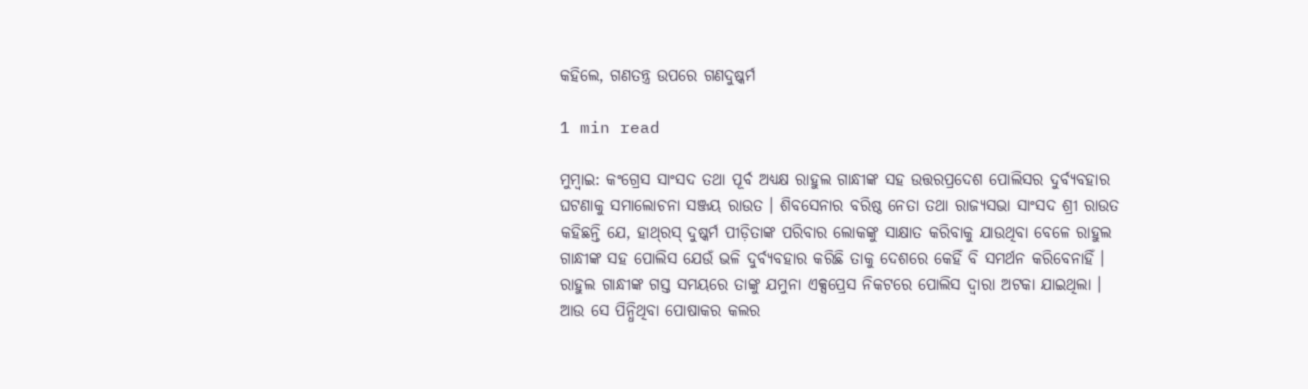କହିଲେ, ଗଣତନ୍ତ୍ର ଉପରେ ଗଣଦୁଷ୍କର୍ମ

1 min read

ମୁମ୍ୱାଇ: କଂଗ୍ରେସ ସାଂସଦ ତଥା ପୂର୍ବ ଅଧ୍ୟକ୍ଷ ରାହୁଲ ଗାନ୍ଧୀଙ୍କ ସହ ଉତ୍ତରପ୍ରଦେଶ ପୋଲିସର ଦୁର୍ବ୍ୟବହାର ଘଟଣାକୁ ସମାଲୋଚନା ସଞ୍ଜୟ ରାଉତ । ଶିବସେନାର ବରିଷ୍ଠ ନେତା ତଥା ରାଜ୍ୟସଭା ସାଂସଦ ଶ୍ରୀ ରାଉତ କହିଛନ୍ତି ଯେ, ହାଥ୍‌ରସ୍ ଦୁଷ୍କର୍ମ ପୀଡ଼ିତାଙ୍କ ପରିବାର ଲୋକଙ୍କୁ ସାକ୍ଷାତ କରିବାକୁ ଯାଉଥିବା ବେଳେ ରାହୁଲ ଗାନ୍ଧୀଙ୍କ ସହ ପୋଲିସ ଯେଉଁ ଭଳି ଦୁର୍ବ୍ୟବହାର କରିଛି ତାକୁ ଦେଶରେ କେହିଁ ବି ସମର୍ଥନ କରିବେନାହିଁ । ରାହୁଲ ଗାନ୍ଧୀଙ୍କ ଗସ୍ତ ସମୟରେ ତାଙ୍କୁ ଯମୁନା ଏକ୍ସପ୍ରେସ ନିକଟରେ ପୋଲିସ ଦ୍ୱାରା ଅଟକା ଯାଇଥିଲା । ଆଉ ସେ ପିନ୍ଧିଥିବା ପୋଷାକର କଲର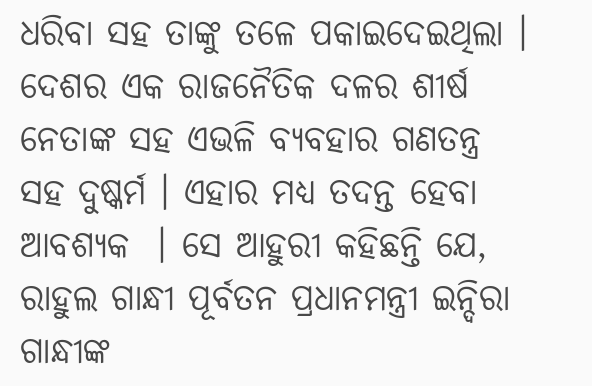ଧରିବା ସହ ତାଙ୍କୁ ତଳେ ପକାଇଦେଇଥିଲା । ଦେଶର ଏକ ରାଜନୈତିକ ଦଳର ଶୀର୍ଷ ନେତାଙ୍କ ସହ ଏଭଳି ବ୍ୟବହାର ଗଣତନ୍ତ୍ର ସହ ଦୁଷ୍କର୍ମ । ଏହାର ମଧ୍ୟ ତଦନ୍ତ ହେବା ଆବଶ୍ୟକ  । ସେ ଆହୁରୀ କହିଛନ୍ତି ଯେ, ରାହୁଲ ଗାନ୍ଧୀ ପୂର୍ବତନ ପ୍ରଧାନମନ୍ତ୍ରୀ ଇନ୍ଦିରା ଗାନ୍ଧୀଙ୍କ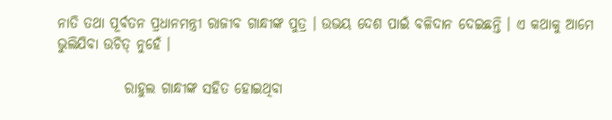ନାତି ତଥା ପୂର୍ବତନ ପ୍ରଧାନମନ୍ତ୍ରୀ ରାଜୀବ ଗାନ୍ଧୀଙ୍କ ପୁତ୍ର । ଉଭୟ ଦେଶ ପାଇଁ ବଳିଦାନ ଦେଇଛନ୍ତି । ଏ କଥାକୁ ଆମେ ଭୁଲିଯିବା ଉଚିତ୍ ନୁହେଁ ।

            ରାହୁଲ ଗାନ୍ଧୀଙ୍କ ସହିତ ହୋଇଥିବା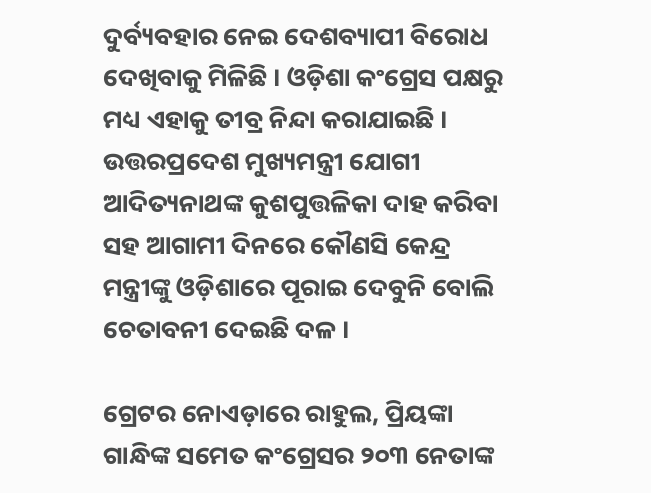ଦୁର୍ବ୍ୟବହାର ନେଇ ଦେଶବ୍ୟାପୀ ବିରୋଧ ଦେଖିବାକୁ ମିଳିଛି । ଓଡ଼ିଶା କଂଗ୍ରେସ ପକ୍ଷରୁ ମଧ୍ୟ ଏହାକୁ ତୀବ୍ର ନିନ୍ଦା କରାଯାଇଛି । ଉତ୍ତରପ୍ରଦେଶ ମୁଖ୍ୟମନ୍ତ୍ରୀ ଯୋଗୀ ଆଦିତ୍ୟନାଥଙ୍କ କୁଶପୁତ୍ତଳିକା ଦାହ କରିବା ସହ ଆଗାମୀ ଦିନରେ କୌଣସି କେନ୍ଦ୍ର ମନ୍ତ୍ରୀଙ୍କୁ ଓଡ଼ିଶାରେ ପୂରାଇ ଦେବୁନି ବୋଲି ଚେତାବନୀ ଦେଇଛି ଦଳ ।

ଗ୍ରେଟର ନୋଏଡ଼ାରେ ରାହୁଲ, ପ୍ରିୟଙ୍କା ଗାନ୍ଧିଙ୍କ ସମେତ କଂଗ୍ରେସର ୨୦୩ ନେତାଙ୍କ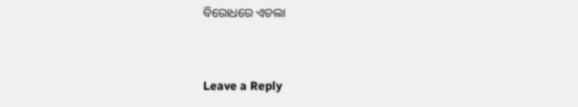ବିରୋଧରେ ଏତଲା



Leave a Reply